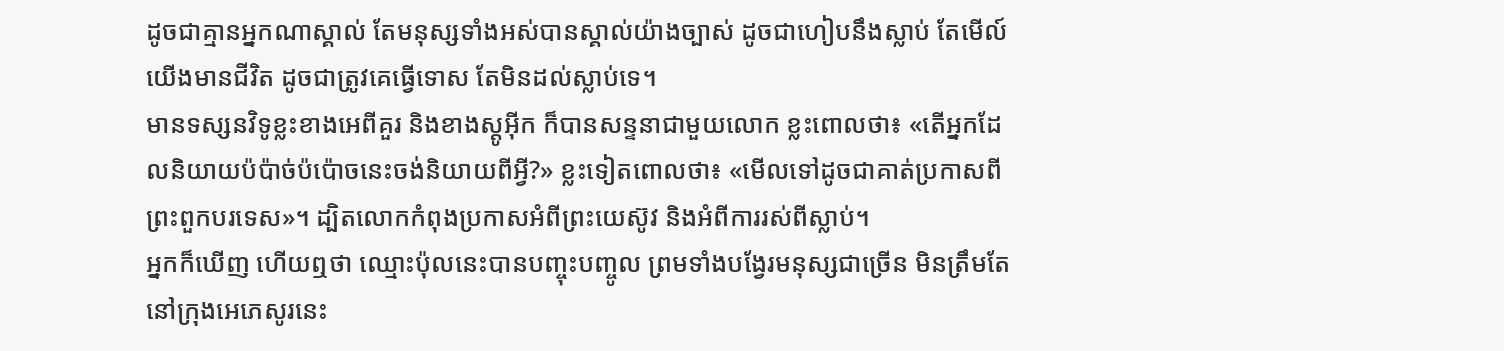ដូចជាគ្មានអ្នកណាស្គាល់ តែមនុស្សទាំងអស់បានស្គាល់យ៉ាងច្បាស់ ដូចជាហៀបនឹងស្លាប់ តែមើល៍ យើងមានជីវិត ដូចជាត្រូវគេធ្វើទោស តែមិនដល់ស្លាប់ទេ។
មានទស្សនវិទូខ្លះខាងអេពីគួរ និងខាងស្តូអ៊ីក ក៏បានសន្ទនាជាមួយលោក ខ្លះពោលថា៖ «តើអ្នកដែលនិយាយប៉ប៉ាច់ប៉ប៉ោចនេះចង់និយាយពីអ្វី?» ខ្លះទៀតពោលថា៖ «មើលទៅដូចជាគាត់ប្រកាសពីព្រះពួកបរទេស»។ ដ្បិតលោកកំពុងប្រកាសអំពីព្រះយេស៊ូវ និងអំពីការរស់ពីស្លាប់។
អ្នកក៏ឃើញ ហើយឮថា ឈ្មោះប៉ុលនេះបានបញ្ចុះបញ្ចូល ព្រមទាំងបង្វែរមនុស្សជាច្រើន មិនត្រឹមតែនៅក្រុងអេភេសូរនេះ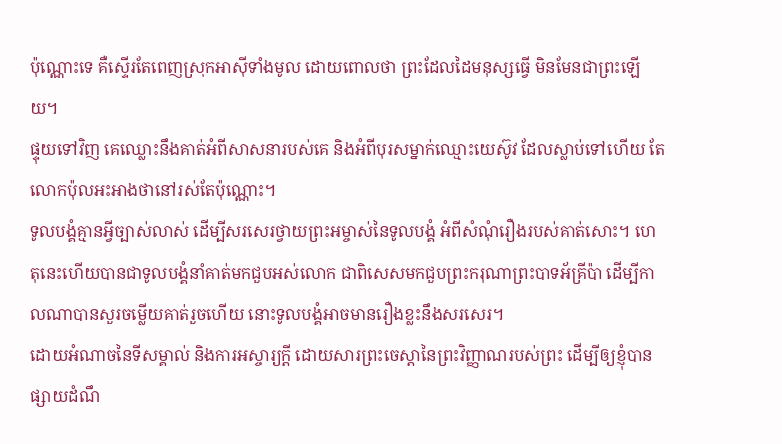ប៉ុណ្ណោះទេ គឺស្ទើរតែពេញស្រុកអាស៊ីទាំងមូល ដោយពោលថា ព្រះដែលដៃមនុស្សធ្វើ មិនមែនជាព្រះឡើយ។
ផ្ទុយទៅវិញ គេឈ្លោះនឹងគាត់អំពីសាសនារបស់គេ និងអំពីបុរសម្នាក់ឈ្មោះយេស៊ូវ ដែលស្លាប់ទៅហើយ តែលោកប៉ុលអះអាងថានៅរស់តែប៉ុណ្ណោះ។
ទូលបង្គំគ្មានអ្វីច្បាស់លាស់ ដើម្បីសរសេរថ្វាយព្រះអម្ចាស់នៃទូលបង្គំ អំពីសំណុំរឿងរបស់គាត់សោះ។ ហេតុនេះហើយបានជាទូលបង្គំនាំគាត់មកជួបអស់លោក ជាពិសេសមកជួបព្រះករុណាព្រះបាទអ័គ្រីប៉ា ដើម្បីកាលណាបានសួរចម្លើយគាត់រួចហើយ នោះទូលបង្គំអាចមានរឿងខ្លះនឹងសរសេរ។
ដោយអំណាចនៃទីសម្គាល់ និងការអស្ចារ្យក្ដី ដោយសារព្រះចេស្តានៃព្រះវិញ្ញាណរបស់ព្រះ ដើម្បីឲ្យខ្ញុំបានផ្សាយដំណឹ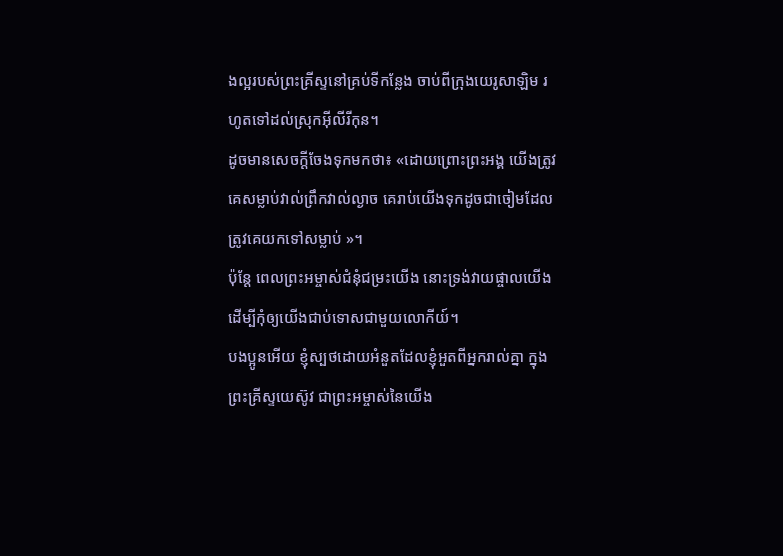ងល្អរបស់ព្រះគ្រីស្ទនៅគ្រប់ទីកន្លែង ចាប់ពីក្រុងយេរូសាឡិម រហូតទៅដល់ស្រុកអ៊ីលីរីកុន។
ដូចមានសេចក្តីចែងទុកមកថា៖ «ដោយព្រោះព្រះអង្គ យើងត្រូវគេសម្លាប់វាល់ព្រឹកវាល់ល្ងាច គេរាប់យើងទុកដូចជាចៀមដែលត្រូវគេយកទៅសម្លាប់ »។
ប៉ុន្តែ ពេលព្រះអម្ចាស់ជំនុំជម្រះយើង នោះទ្រង់វាយផ្ចាលយើង ដើម្បីកុំឲ្យយើងជាប់ទោសជាមួយលោកីយ៍។
បងប្អូនអើយ ខ្ញុំស្បថដោយអំនួតដែលខ្ញុំអួតពីអ្នករាល់គ្នា ក្នុងព្រះគ្រីស្ទយេស៊ូវ ជាព្រះអម្ចាស់នៃយើង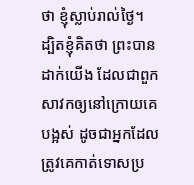ថា ខ្ញុំស្លាប់រាល់ថ្ងៃ។
ដ្បិតខ្ញុំគិតថា ព្រះបានដាក់យើង ដែលជាពួកសាវកឲ្យនៅក្រោយគេបង្អស់ ដូចជាអ្នកដែលត្រូវគេកាត់ទោសប្រ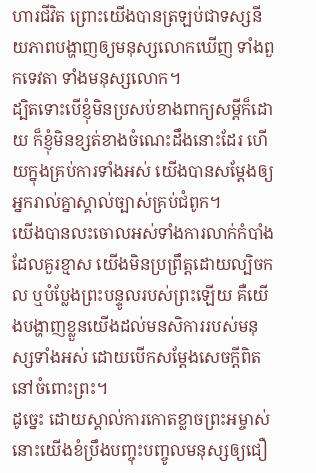ហារជីវិត ព្រោះយើងបានត្រឡប់ជាទស្សនីយភាពបង្ហាញឲ្យមនុស្សលោកឃើញ ទាំងពួកទេវតា ទាំងមនុស្សលោក។
ដ្បិតទោះបើខ្ញុំមិនប្រសប់ខាងពាក្យសម្ដីក៏ដោយ ក៏ខ្ញុំមិនខ្សត់ខាងចំណេះដឹងនោះដែរ ហើយក្នុងគ្រប់ការទាំងអស់ យើងបានសម្ដែងឲ្យអ្នករាល់គ្នាស្គាល់ច្បាស់គ្រប់ជំពូក។
យើងបានលះចោលអស់ទាំងការលាក់កំបាំងដែលគួរខ្មាស យើងមិនប្រព្រឹត្តដោយល្បិចកល ឬបំប្លែងព្រះបន្ទូលរបស់ព្រះឡើយ គឺយើងបង្ហាញខ្លួនយើងដល់មនសិការរបស់មនុស្សទាំងអស់ ដោយបើកសម្ដែងសេចក្តីពិត នៅចំពោះព្រះ។
ដូច្នេះ ដោយស្គាល់ការកោតខ្លាចព្រះអម្ចាស់ នោះយើងខំប្រឹងបញ្ចុះបញ្ចូលមនុស្សឲ្យជឿ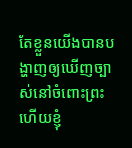តែខ្លួនយើងបានបង្ហាញឲ្យឃើញច្បាស់នៅចំពោះព្រះ ហើយខ្ញុំ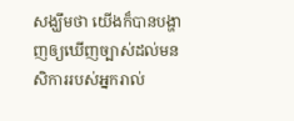សង្ឃឹមថា យើងក៏បានបង្ហាញឲ្យឃើញច្បាស់ដល់មនសិការរបស់អ្នករាល់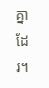គ្នាដែរ។